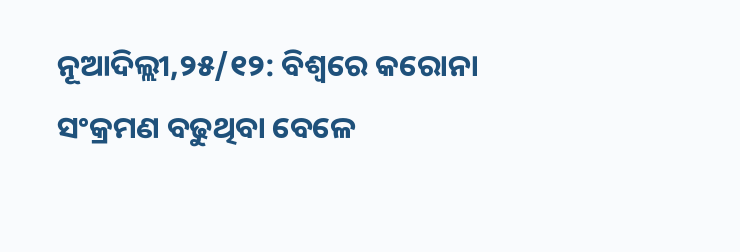ନୂଆଦିଲ୍ଲୀ,୨୫/୧୨: ବିଶ୍ୱରେ କରୋନା ସଂକ୍ରମଣ ବଢୁଥିବା ବେଳେ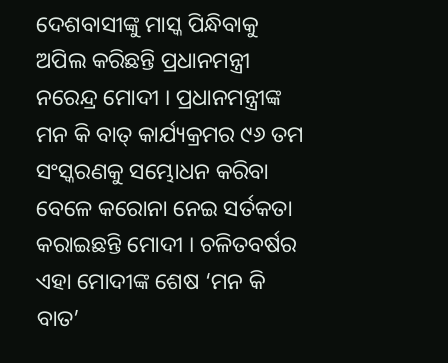ଦେଶବାସୀଙ୍କୁ ମାସ୍କ ପିନ୍ଧିବାକୁ ଅପିଲ କରିଛନ୍ତି ପ୍ରଧାନମନ୍ତ୍ରୀ ନରେନ୍ଦ୍ର ମୋଦୀ । ପ୍ରଧାନମନ୍ତ୍ରୀଙ୍କ ମନ କି ବାତ୍ କାର୍ଯ୍ୟକ୍ରମର ୯୬ ତମ ସଂସ୍କରଣକୁ ସମ୍ଭୋଧନ କରିବା ବେଳେ କରୋନା ନେଇ ସର୍ତକତା କରାଇଛନ୍ତି ମୋଦୀ । ଚଳିତବର୍ଷର ଏହା ମୋଦୀଙ୍କ ଶେଷ ‘ମନ କି ବାତ’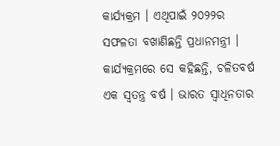କାର୍ଯ୍ୟକ୍ରମ । ଏଥିପାଇଁ ୨୦୨୨ର ସଫଳତା ବଖାଣିଛନ୍ତି ପ୍ରଧାନମନ୍ତ୍ରୀ । କାର୍ଯ୍ୟକ୍ରମରେ ସେ କହିଛନ୍ତି, ଚଳିତବର୍ଷ ଏକ ସ୍ୱତନ୍ତ୍ର ବର୍ଷ । ଭାରତ ସ୍ୱାଧିନତାର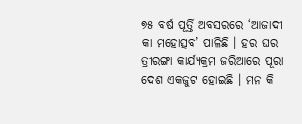୭୫ ବର୍ଷ ପୂର୍ତ୍ତି ଅବସରରେ ‘ଆଜାଦୀ କା ମହୋତ୍ସବ’ ପାଳିଛି । ହର ଘର ତ୍ରୀରଙ୍ଗା କାର୍ଯ୍ୟକ୍ରମ ଜରିଆରେ ପୂରା ଦେଶ ଏକଜୁଟ ହୋଇଛି । ମନ କି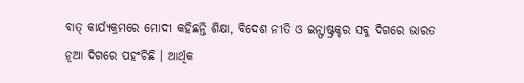ବାତ୍ କାର୍ଯ୍ୟକ୍ରମରେ ମୋଦୀ କହିଛନ୍ତି ଶିକ୍ଷା, ବିଦେଶ ନୀତି ଓ ଇନ୍ଫାଷ୍ଟ୍ରକ୍ଚର ସବୁ ଦିଗରେ ଭାରତ ନୂଆ ଦିଗରେ ପହଂଚିଛି । ଆର୍ଥିକ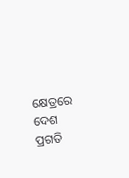କ୍ଷେତ୍ରରେ ଦେଶ ପ୍ରଗତି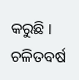କରୁଛି । ଚଳିତବର୍ଷ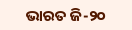ଭାରତ ଜି-୨୦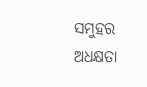ସମୁହର ଅଧକ୍ଷତା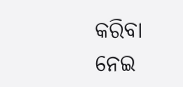କରିବା ନେଇ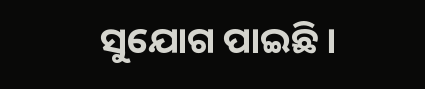ସୁଯୋଗ ପାଇଛି ।